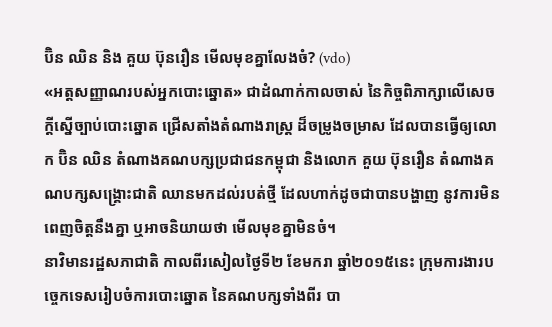ប៊ិន ឈិន និង គួយ ប៊ុនរឿន មើលមុខគ្នាលែងចំ? (vdo)
«អត្តសញ្ញាណរបស់អ្នកបោះឆ្នោត» ជាដំណាក់កាលចាស់ នៃកិច្ចពិភាក្សាលើសេចក្តីស្នើច្បាប់បោះឆ្នោត ជ្រើសតាំងតំណាងរាស្ត្រ ដ៏ចម្រូងចម្រាស ដែលបានធ្វើឲ្យលោក ប៊ិន ឈិន តំណាងគណបក្សប្រជាជនកម្ពុជា និងលោក គួយ ប៊ុនរឿន តំណាងគណបក្សសង្គ្រោះជាតិ ឈានមកដល់របត់ថ្មី ដែលហាក់ដូចជាបានបង្ហាញ នូវការមិនពេញចិត្តនឹងគ្នា ឬអាចនិយាយថា មើលមុខគ្នាមិនចំ។
នាវិមានរដ្ឋសភាជាតិ កាលពីរសៀលថ្ងៃទី២ ខែមករា ឆ្នាំ២០១៥នេះ ក្រុមការងារបច្ចេកទេសរៀបចំការបោះឆ្នោត នៃគណបក្សទាំងពីរ បា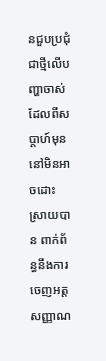នជួបប្រជុំជាថ្មីលើបញ្ហាចាស់ ដែលពីសប្តាហ៍មុន នៅមិនអាចដោះស្រាយបាន ពាក់ព័ន្ធនឹងការចេញអត្តសញ្ញាណ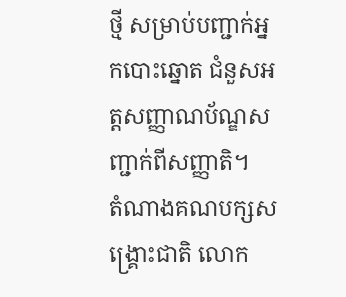ថ្មី សម្រាប់បញ្ជាក់អ្នកបោះឆ្នោត ជំនួសអត្តសញ្ញាណប័ណ្ឌសញ្ជាក់ពីសញ្ញាតិ។
តំណាងគណបក្សសង្គ្រោះជាតិ លោក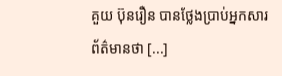គួយ ប៊ុនរឿន បានថ្លែងប្រាប់អ្នកសារព័ត៌មានថា [...]